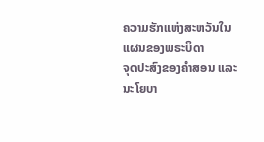ຄວາມຮັກແຫ່ງສະຫວັນໃນແຜນຂອງພຣະບິດາ
ຈຸດປະສົງຂອງຄຳສອນ ແລະ ນະໂຍບາ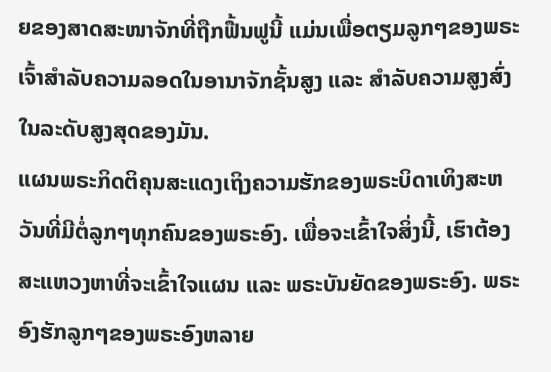ຍຂອງສາດສະໜາຈັກທີ່ຖືກຟື້ນຟູນີ້ ແມ່ນເພື່ອຕຽມລູກໆຂອງພຣະເຈົ້າສຳລັບຄວາມລອດໃນອານາຈັກຊັ້ນສູງ ແລະ ສຳລັບຄວາມສູງສົ່ງໃນລະດັບສູງສຸດຂອງມັນ.
ແຜນພຣະກິດຕິຄຸນສະແດງເຖິງຄວາມຮັກຂອງພຣະບິດາເທິງສະຫວັນທີ່ມີຕໍ່ລູກໆທຸກຄົນຂອງພຣະອົງ. ເພື່ອຈະເຂົ້າໃຈສິ່ງນີ້, ເຮົາຕ້ອງສະແຫວງຫາທີ່ຈະເຂົ້າໃຈແຜນ ແລະ ພຣະບັນຍັດຂອງພຣະອົງ. ພຣະອົງຮັກລູກໆຂອງພຣະອົງຫລາຍ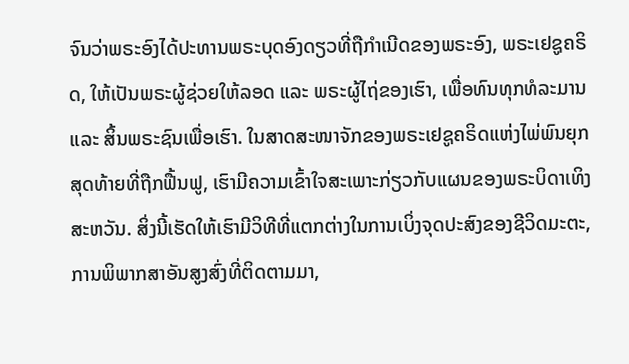ຈົນວ່າພຣະອົງໄດ້ປະທານພຣະບຸດອົງດຽວທີ່ຖືກຳເນີດຂອງພຣະອົງ, ພຣະເຢຊູຄຣິດ, ໃຫ້ເປັນພຣະຜູ້ຊ່ວຍໃຫ້ລອດ ແລະ ພຣະຜູ້ໄຖ່ຂອງເຮົາ, ເພື່ອທົນທຸກທໍລະມານ ແລະ ສິ້ນພຣະຊົນເພື່ອເຮົາ. ໃນສາດສະໜາຈັກຂອງພຣະເຢຊູຄຣິດແຫ່ງໄພ່ພົນຍຸກສຸດທ້າຍທີ່ຖືກຟື້ນຟູ, ເຮົາມີຄວາມເຂົ້າໃຈສະເພາະກ່ຽວກັບແຜນຂອງພຣະບິດາເທິງສະຫວັນ. ສິ່ງນີ້ເຮັດໃຫ້ເຮົາມີວິທີທີ່ແຕກຕ່າງໃນການເບິ່ງຈຸດປະສົງຂອງຊີວິດມະຕະ, ການພິພາກສາອັນສູງສົ່ງທີ່ຕິດຕາມມາ,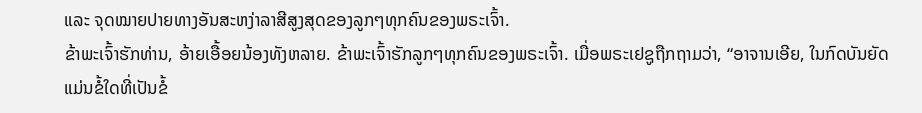ແລະ ຈຸດໝາຍປາຍທາງອັນສະຫງ່າລາສີສູງສຸດຂອງລູກໆທຸກຄົນຂອງພຣະເຈົ້າ.
ຂ້າພະເຈົ້າຮັກທ່ານ, ອ້າຍເອື້ອຍນ້ອງທັງຫລາຍ. ຂ້າພະເຈົ້າຮັກລູກໆທຸກຄົນຂອງພຣະເຈົ້າ. ເມື່ອພຣະເຢຊູຖືກຖາມວ່າ, “ອາຈານເອີຍ, ໃນກົດບັນຍັດ ແມ່ນຂໍ້ໃດທີ່ເປັນຂໍ້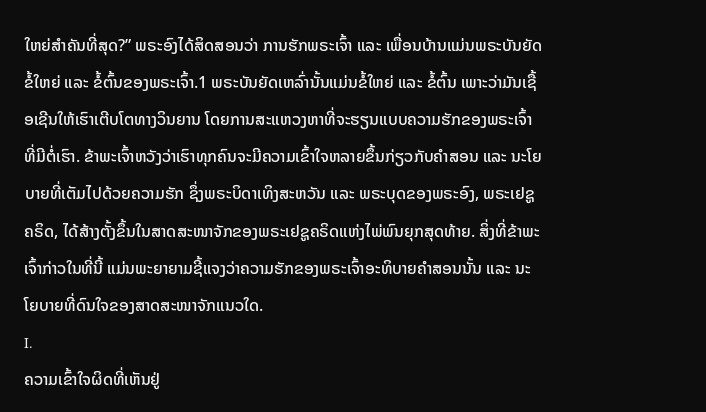ໃຫຍ່ສຳຄັນທີ່ສຸດ?” ພຣະອົງໄດ້ສິດສອນວ່າ ການຮັກພຣະເຈົ້າ ແລະ ເພື່ອນບ້ານແມ່ນພຣະບັນຍັດຂໍ້ໃຫຍ່ ແລະ ຂໍ້ຕົ້ນຂອງພຣະເຈົ້າ.1 ພຣະບັນຍັດເຫລົ່ານັ້ນແມ່ນຂໍ້ໃຫຍ່ ແລະ ຂໍ້ຕົ້ນ ເພາະວ່າມັນເຊື້ອເຊີນໃຫ້ເຮົາເຕີບໂຕທາງວິນຍານ ໂດຍການສະແຫວງຫາທີ່ຈະຮຽນແບບຄວາມຮັກຂອງພຣະເຈົ້າທີ່ມີຕໍ່ເຮົາ. ຂ້າພະເຈົ້າຫວັງວ່າເຮົາທຸກຄົນຈະມີຄວາມເຂົ້າໃຈຫລາຍຂຶ້ນກ່ຽວກັບຄຳສອນ ແລະ ນະໂຍບາຍທີ່ເຕັມໄປດ້ວຍຄວາມຮັກ ຊຶ່ງພຣະບິດາເທິງສະຫວັນ ແລະ ພຣະບຸດຂອງພຣະອົງ, ພຣະເຢຊູຄຣິດ, ໄດ້ສ້າງຕັ້ງຂຶ້ນໃນສາດສະໜາຈັກຂອງພຣະເຢຊູຄຣິດແຫ່ງໄພ່ພົນຍຸກສຸດທ້າຍ. ສິ່ງທີ່ຂ້າພະເຈົ້າກ່າວໃນທີ່ນີ້ ແມ່ນພະຍາຍາມຊີ້ແຈງວ່າຄວາມຮັກຂອງພຣະເຈົ້າອະທິບາຍຄຳສອນນັ້ນ ແລະ ນະໂຍບາຍທີ່ດົນໃຈຂອງສາດສະໜາຈັກແນວໃດ.
I.
ຄວາມເຂົ້າໃຈຜິດທີ່ເຫັນຢູ່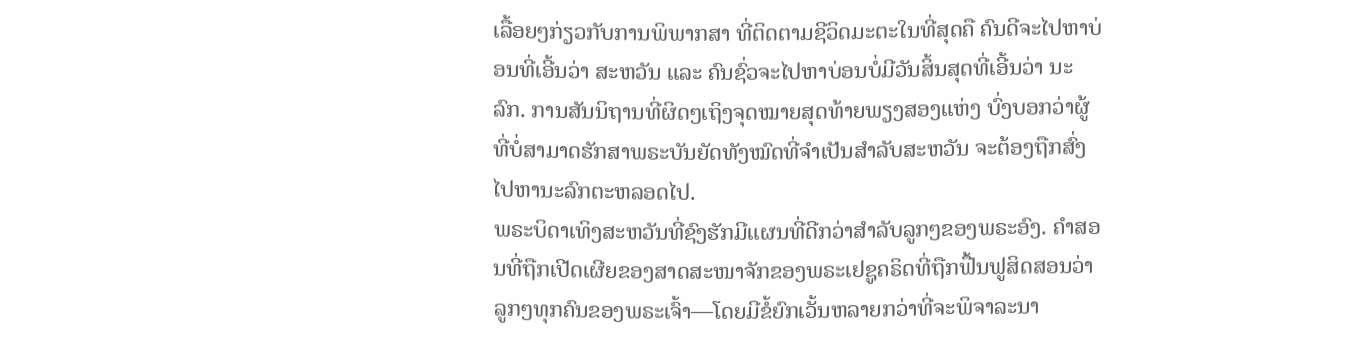ເລື້ອຍໆກ່ຽວກັບການພິພາກສາ ທີ່ຕິດຕາມຊີວິດມະຕະໃນທີ່ສຸດຄື ຄົນດີຈະໄປຫາບ່ອນທີ່ເອີ້ນວ່າ ສະຫວັນ ແລະ ຄົນຊົ່ວຈະໄປຫາບ່ອນບໍ່ມີວັນສິ້ນສຸດທີ່ເອີ້ນວ່າ ນະລົກ. ການສັນນິຖານທີ່ຜິດໆເຖິງຈຸດໝາຍສຸດທ້າຍພຽງສອງແຫ່ງ ບົ່ງບອກວ່າຜູ້ທີ່ບໍ່ສາມາດຮັກສາພຣະບັນຍັດທັງໝົດທີ່ຈຳເປັນສຳລັບສະຫວັນ ຈະຕ້ອງຖືກສົ່ງໄປຫານະລົກຕະຫລອດໄປ.
ພຣະບິດາເທິງສະຫວັນທີ່ຊົງຮັກມີແຜນທີ່ດີກວ່າສຳລັບລູກໆຂອງພຣະອົງ. ຄຳສອນທີ່ຖືກເປີດເຜີຍຂອງສາດສະໜາຈັກຂອງພຣະເຢຊູຄຣິດທີ່ຖືກຟື້ນຟູສິດສອນວ່າ ລູກໆທຸກຄົນຂອງພຣະເຈົ້າ—ໂດຍມີຂໍ້ຍົກເວັ້ນຫລາຍກວ່າທີ່ຈະພິຈາລະນາ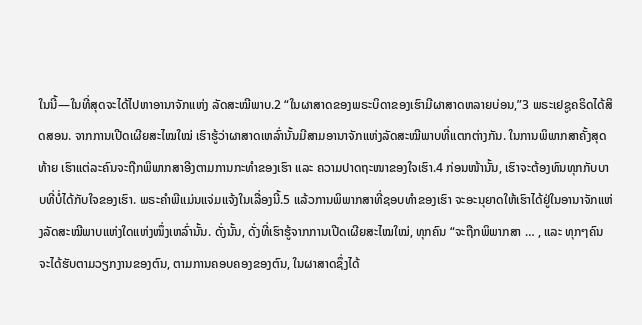ໃນນີ້—ໃນທີ່ສຸດຈະໄດ້ໄປຫາອານາຈັກແຫ່ງ ລັດສະໝີພາບ.2 “ໃນຜາສາດຂອງພຣະບິດາຂອງເຮົາມີຜາສາດຫລາຍບ່ອນ,”3 ພຣະເຢຊູຄຣິດໄດ້ສິດສອນ. ຈາກການເປີດເຜີຍສະໄໝໃໝ່ ເຮົາຮູ້ວ່າຜາສາດເຫລົ່ານັ້ນມີສາມອານາຈັກແຫ່ງລັດສະໝີພາບທີ່ແຕກຕ່າງກັນ. ໃນການພິພາກສາຄັ້ງສຸດທ້າຍ ເຮົາແຕ່ລະຄົນຈະຖືກພິພາກສາອີງຕາມການກະທຳຂອງເຮົາ ແລະ ຄວາມປາດຖະໜາຂອງໃຈເຮົາ.4 ກ່ອນໜ້ານັ້ນ, ເຮົາຈະຕ້ອງທົນທຸກກັບບາບທີ່ບໍ່ໄດ້ກັບໃຈຂອງເຮົາ. ພຣະຄຳພີແມ່ນແຈ່ມແຈ້ງໃນເລື່ອງນີ້.5 ແລ້ວການພິພາກສາທີ່ຊອບທຳຂອງເຮົາ ຈະອະນຸຍາດໃຫ້ເຮົາໄດ້ຢູ່ໃນອານາຈັກແຫ່ງລັດສະໝີພາບແຫ່ງໃດແຫ່ງໜຶ່ງເຫລົ່ານັ້ນ. ດັ່ງນັ້ນ, ດັ່ງທີ່ເຮົາຮູ້ຈາກການເປີດເຜີຍສະໄໝໃໝ່, ທຸກຄົນ “ຈະຖືກພິພາກສາ … , ແລະ ທຸກໆຄົນຈະໄດ້ຮັບຕາມວຽກງານຂອງຕົນ, ຕາມການຄອບຄອງຂອງຕົນ, ໃນຜາສາດຊຶ່ງໄດ້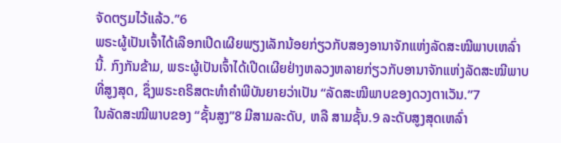ຈັດຕຽມໄວ້ແລ້ວ.”6
ພຣະຜູ້ເປັນເຈົ້າໄດ້ເລືອກເປີດເຜີຍພຽງເລັກນ້ອຍກ່ຽວກັບສອງອານາຈັກແຫ່ງລັດສະໝີພາບເຫລົ່ານີ້. ກົງກັນຂ້າມ, ພຣະຜູ້ເປັນເຈົ້າໄດ້ເປີດເຜີຍຢ່າງຫລວງຫລາຍກ່ຽວກັບອານາຈັກແຫ່ງລັດສະໝີພາບທີ່ສູງສຸດ, ຊຶ່ງພຣະຄຣິສຕະທຳຄຳພີບັນຍາຍວ່າເປັນ “ລັດສະໝີພາບຂອງດວງຕາເວັນ.”7
ໃນລັດສະໝີພາບຂອງ “ຊັ້ນສູງ”8 ມີສາມລະດັບ, ຫລື ສາມຊັ້ນ.9 ລະດັບສູງສຸດເຫລົ່າ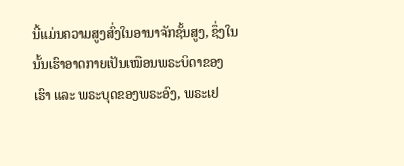ນີ້ແມ່ນຄວາມສູງສົ່ງໃນອານາຈັກຊັ້ນສູງ, ຊຶ່ງໃນນັ້ນເຮົາອາດກາຍເປັນເໝືອນພຣະບິດາຂອງເຮົາ ແລະ ພຣະບຸດຂອງພຣະອົງ, ພຣະເຢ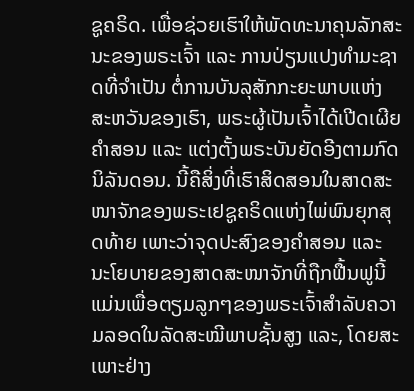ຊູຄຣິດ. ເພື່ອຊ່ວຍເຮົາໃຫ້ພັດທະນາຄຸນລັກສະນະຂອງພຣະເຈົ້າ ແລະ ການປ່ຽນແປງທຳມະຊາດທີ່ຈຳເປັນ ຕໍ່ການບັນລຸສັກກະຍະພາບແຫ່ງສະຫວັນຂອງເຮົາ, ພຣະຜູ້ເປັນເຈົ້າໄດ້ເປີດເຜີຍຄຳສອນ ແລະ ແຕ່ງຕັ້ງພຣະບັນຍັດອີງຕາມກົດນິລັນດອນ. ນີ້ຄືສິ່ງທີ່ເຮົາສິດສອນໃນສາດສະໜາຈັກຂອງພຣະເຢຊູຄຣິດແຫ່ງໄພ່ພົນຍຸກສຸດທ້າຍ ເພາະວ່າຈຸດປະສົງຂອງຄຳສອນ ແລະ ນະໂຍບາຍຂອງສາດສະໜາຈັກທີ່ຖືກຟື້ນຟູນີ້ ແມ່ນເພື່ອຕຽມລູກໆຂອງພຣະເຈົ້າສຳລັບຄວາມລອດໃນລັດສະໝີພາບຊັ້ນສູງ ແລະ, ໂດຍສະເພາະຢ່າງ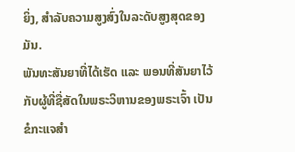ຍິ່ງ, ສຳລັບຄວາມສູງສົ່ງໃນລະດັບສູງສຸດຂອງມັນ.
ພັນທະສັນຍາທີ່ໄດ້ເຮັດ ແລະ ພອນທີ່ສັນຍາໄວ້ກັບຜູ້ທີ່ຊື່ສັດໃນພຣະວິຫານຂອງພຣະເຈົ້າ ເປັນຂໍກະແຈສຳ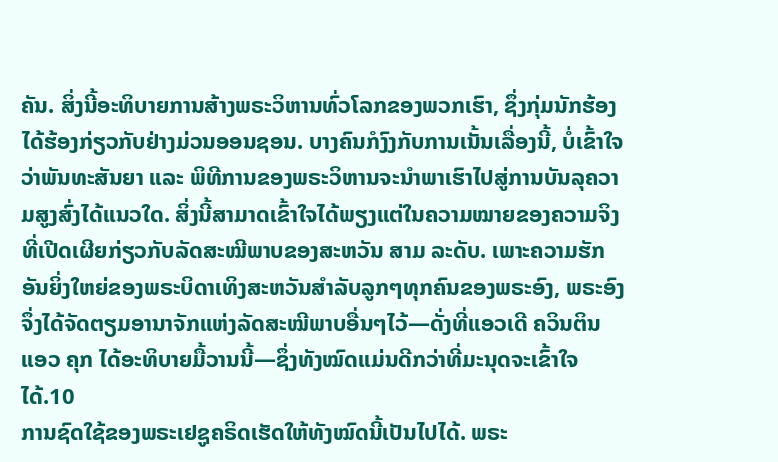ຄັນ. ສິ່ງນີ້ອະທິບາຍການສ້າງພຣະວິຫານທົ່ວໂລກຂອງພວກເຮົາ, ຊຶ່ງກຸ່ມນັກຮ້ອງໄດ້ຮ້ອງກ່ຽວກັບຢ່າງມ່ວນອອນຊອນ. ບາງຄົນກໍງົງກັບການເນັ້ນເລື່ອງນີ້, ບໍ່ເຂົ້າໃຈວ່າພັນທະສັນຍາ ແລະ ພິທີການຂອງພຣະວິຫານຈະນຳພາເຮົາໄປສູ່ການບັນລຸຄວາມສູງສົ່ງໄດ້ແນວໃດ. ສິ່ງນີ້ສາມາດເຂົ້າໃຈໄດ້ພຽງແຕ່ໃນຄວາມໝາຍຂອງຄວາມຈິງທີ່ເປີດເຜີຍກ່ຽວກັບລັດສະໝີພາບຂອງສະຫວັນ ສາມ ລະດັບ. ເພາະຄວາມຮັກອັນຍິ່ງໃຫຍ່ຂອງພຣະບິດາເທິງສະຫວັນສຳລັບລູກໆທຸກຄົນຂອງພຣະອົງ, ພຣະອົງຈຶ່ງໄດ້ຈັດຕຽມອານາຈັກແຫ່ງລັດສະໝີພາບອື່ນໆໄວ້—ດັ່ງທີ່ແອວເດີ ຄວິນຕິນ ແອວ ຄຸກ ໄດ້ອະທິບາຍມື້ວານນີ້—ຊຶ່ງທັງໝົດແມ່ນດີກວ່າທີ່ມະນຸດຈະເຂົ້າໃຈໄດ້.10
ການຊົດໃຊ້ຂອງພຣະເຢຊູຄຣິດເຮັດໃຫ້ທັງໝົດນີ້ເປັນໄປໄດ້. ພຣະ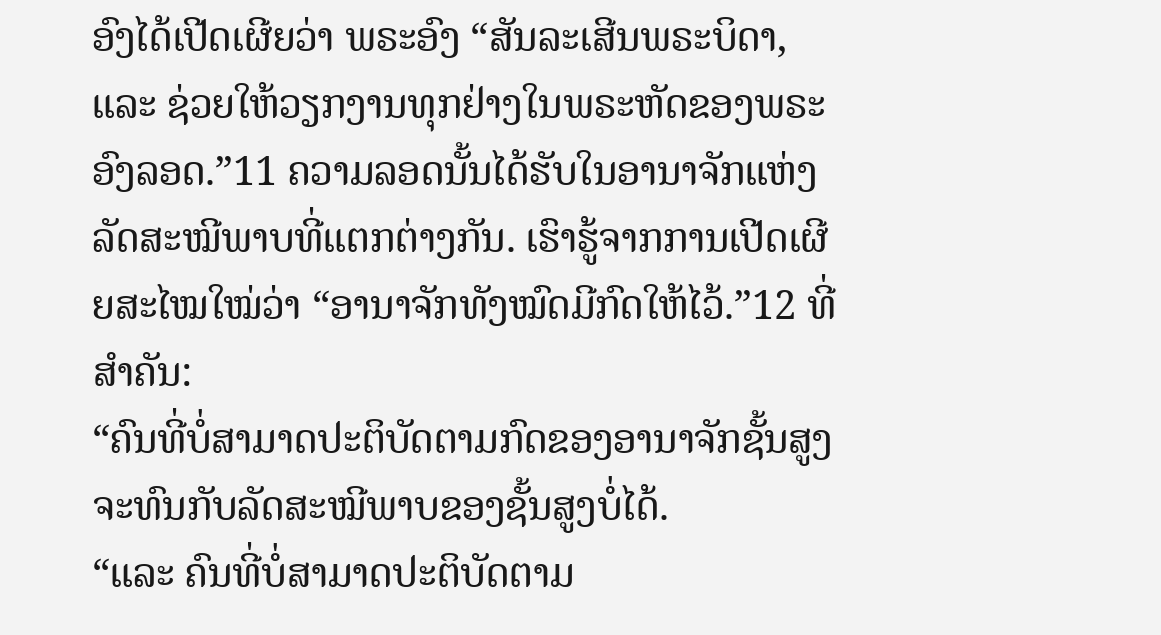ອົງໄດ້ເປີດເຜີຍວ່າ ພຣະອົງ “ສັນລະເສີນພຣະບິດາ, ແລະ ຊ່ວຍໃຫ້ວຽກງານທຸກຢ່າງໃນພຣະຫັດຂອງພຣະອົງລອດ.”11 ຄວາມລອດນັ້ນໄດ້ຮັບໃນອານາຈັກແຫ່ງລັດສະໝີພາບທີ່ແຕກຕ່າງກັນ. ເຮົາຮູ້ຈາກການເປີດເຜີຍສະໄໝໃໝ່ວ່າ “ອານາຈັກທັງໝົດມີກົດໃຫ້ໄວ້.”12 ທີ່ສຳຄັນ:
“ຄົນທີ່ບໍ່ສາມາດປະຕິບັດຕາມກົດຂອງອານາຈັກຊັ້ນສູງ ຈະທົນກັບລັດສະໝີພາບຂອງຊັ້ນສູງບໍ່ໄດ້.
“ແລະ ຄົນທີ່ບໍ່ສາມາດປະຕິບັດຕາມ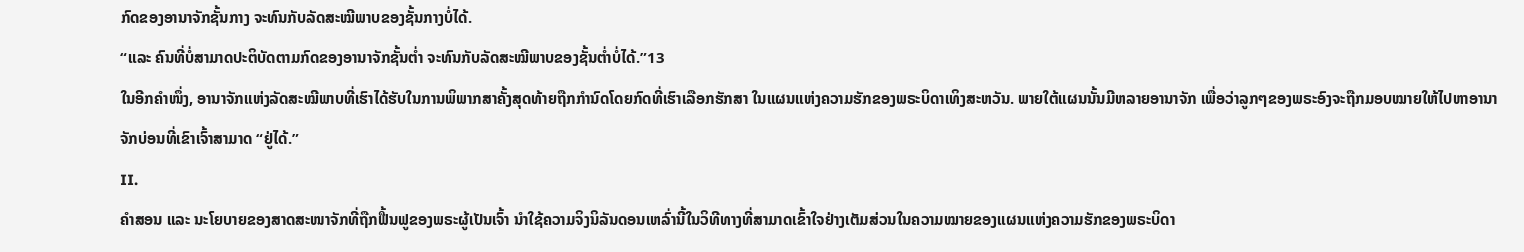ກົດຂອງອານາຈັກຊັ້ນກາງ ຈະທົນກັບລັດສະໝີພາບຂອງຊັ້ນກາງບໍ່ໄດ້.
“ແລະ ຄົນທີ່ບໍ່ສາມາດປະຕິບັດຕາມກົດຂອງອານາຈັກຊັ້ນຕ່ຳ ຈະທົນກັບລັດສະໝີພາບຂອງຊັ້ນຕ່ຳບໍ່ໄດ້.”13
ໃນອີກຄຳໜຶ່ງ, ອານາຈັກແຫ່ງລັດສະໝີພາບທີ່ເຮົາໄດ້ຮັບໃນການພິພາກສາຄັ້ງສຸດທ້າຍຖືກກຳນົດໂດຍກົດທີ່ເຮົາເລືອກຮັກສາ ໃນແຜນແຫ່ງຄວາມຮັກຂອງພຣະບິດາເທິງສະຫວັນ. ພາຍໃຕ້ແຜນນັ້ນມີຫລາຍອານາຈັກ ເພື່ອວ່າລູກໆຂອງພຣະອົງຈະຖືກມອບໝາຍໃຫ້ໄປຫາອານາຈັກບ່ອນທີ່ເຂົາເຈົ້າສາມາດ “ຢູ່ໄດ້.”
II.
ຄຳສອນ ແລະ ນະໂຍບາຍຂອງສາດສະໜາຈັກທີ່ຖືກຟື້ນຟູຂອງພຣະຜູ້ເປັນເຈົ້າ ນຳໃຊ້ຄວາມຈິງນິລັນດອນເຫລົ່ານີ້ໃນວິທີທາງທີ່ສາມາດເຂົ້າໃຈຢ່າງເຕັມສ່ວນໃນຄວາມໝາຍຂອງແຜນແຫ່ງຄວາມຮັກຂອງພຣະບິດາ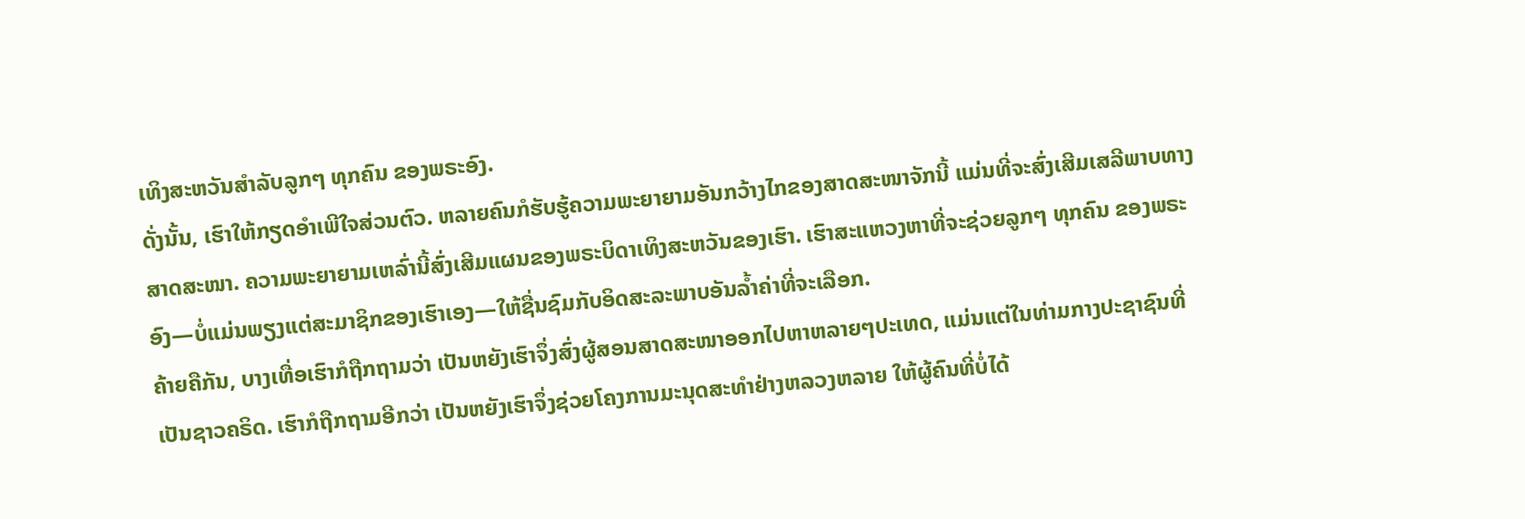ເທິງສະຫວັນສຳລັບລູກໆ ທຸກຄົນ ຂອງພຣະອົງ.
ດັ່ງນັ້ນ, ເຮົາໃຫ້ກຽດອຳເພີໃຈສ່ວນຕົວ. ຫລາຍຄົນກໍຮັບຮູ້ຄວາມພະຍາຍາມອັນກວ້າງໄກຂອງສາດສະໜາຈັກນີ້ ແມ່ນທີ່ຈະສົ່ງເສີມເສລີພາບທາງສາດສະໜາ. ຄວາມພະຍາຍາມເຫລົ່ານີ້ສົ່ງເສີມແຜນຂອງພຣະບິດາເທິງສະຫວັນຂອງເຮົາ. ເຮົາສະແຫວງຫາທີ່ຈະຊ່ວຍລູກໆ ທຸກຄົນ ຂອງພຣະອົງ—ບໍ່ແມ່ນພຽງແຕ່ສະມາຊິກຂອງເຮົາເອງ—ໃຫ້ຊື່ນຊົມກັບອິດສະລະພາບອັນລ້ຳຄ່າທີ່ຈະເລືອກ.
ຄ້າຍຄືກັນ, ບາງເທື່ອເຮົາກໍຖືກຖາມວ່າ ເປັນຫຍັງເຮົາຈຶ່ງສົ່ງຜູ້ສອນສາດສະໜາອອກໄປຫາຫລາຍໆປະເທດ, ແມ່ນແຕ່ໃນທ່າມກາງປະຊາຊົນທີ່ເປັນຊາວຄຣິດ. ເຮົາກໍຖືກຖາມອີກວ່າ ເປັນຫຍັງເຮົາຈຶ່ງຊ່ວຍໂຄງການມະນຸດສະທຳຢ່າງຫລວງຫລາຍ ໃຫ້ຜູ້ຄົນທີ່ບໍ່ໄດ້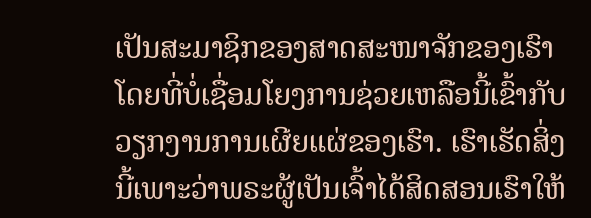ເປັນສະມາຊິກຂອງສາດສະໜາຈັກຂອງເຮົາ ໂດຍທີ່ບໍ່ເຊື່ອມໂຍງການຊ່ວຍເຫລືອນີ້ເຂົ້າກັບວຽກງານການເຜີຍແຜ່ຂອງເຮົາ. ເຮົາເຮັດສິ່ງນີ້ເພາະວ່າພຣະຜູ້ເປັນເຈົ້າໄດ້ສິດສອນເຮົາໃຫ້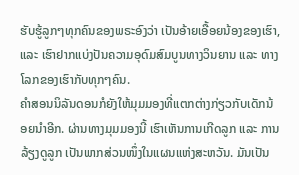ຮັບຮູ້ລູກໆທຸກຄົນຂອງພຣະອົງວ່າ ເປັນອ້າຍເອື້ອຍນ້ອງຂອງເຮົາ, ແລະ ເຮົາຢາກແບ່ງປັນຄວາມອຸດົມສົມບູນທາງວິນຍານ ແລະ ທາງໂລກຂອງເຮົາກັບທຸກໆຄົນ.
ຄຳສອນນິລັນດອນກໍຍັງໃຫ້ມຸມມອງທີ່ແຕກຕ່າງກ່ຽວກັບເດັກນ້ອຍນຳອີກ. ຜ່ານທາງມຸມມອງນີ້ ເຮົາເຫັນການເກີດລູກ ແລະ ການລ້ຽງດູລູກ ເປັນພາກສ່ວນໜຶ່ງໃນແຜນແຫ່ງສະຫວັນ. ມັນເປັນ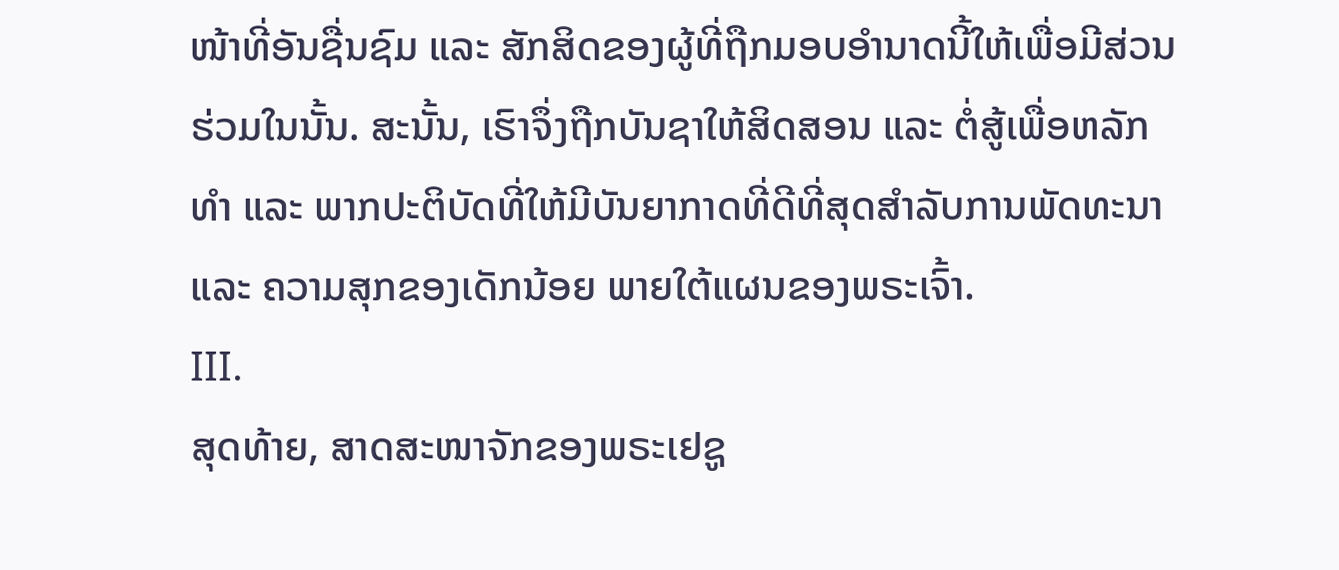ໜ້າທີ່ອັນຊື່ນຊົມ ແລະ ສັກສິດຂອງຜູ້ທີ່ຖືກມອບອຳນາດນີ້ໃຫ້ເພື່ອມີສ່ວນຮ່ວມໃນນັ້ນ. ສະນັ້ນ, ເຮົາຈຶ່ງຖືກບັນຊາໃຫ້ສິດສອນ ແລະ ຕໍ່ສູ້ເພື່ອຫລັກທຳ ແລະ ພາກປະຕິບັດທີ່ໃຫ້ມີບັນຍາກາດທີ່ດີທີ່ສຸດສຳລັບການພັດທະນາ ແລະ ຄວາມສຸກຂອງເດັກນ້ອຍ ພາຍໃຕ້ແຜນຂອງພຣະເຈົ້າ.
III.
ສຸດທ້າຍ, ສາດສະໜາຈັກຂອງພຣະເຢຊູ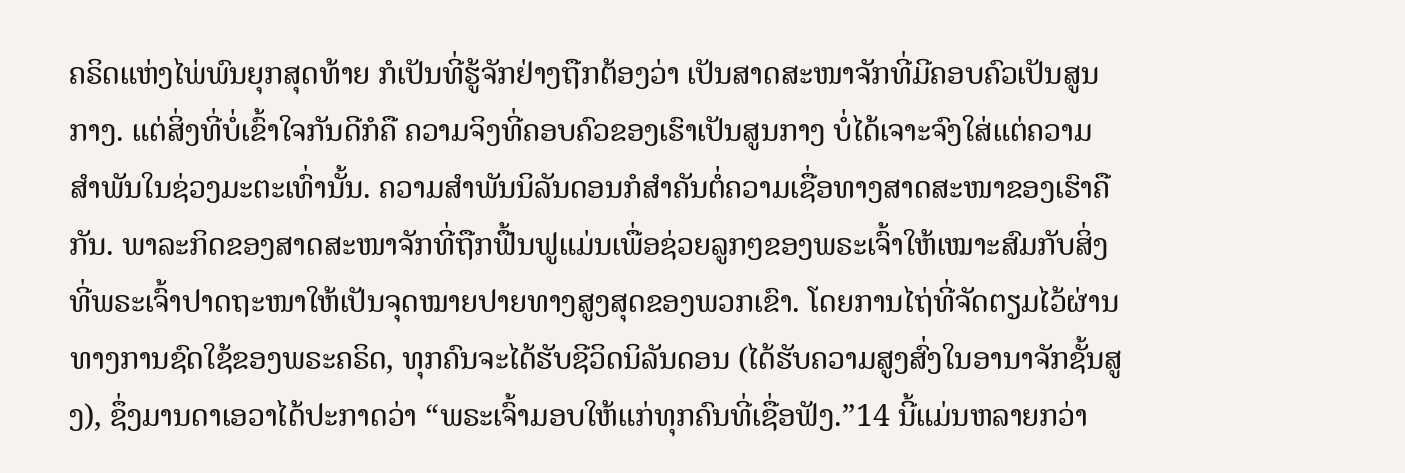ຄຣິດແຫ່ງໄພ່ພົນຍຸກສຸດທ້າຍ ກໍເປັນທີ່ຮູ້ຈັກຢ່າງຖືກຕ້ອງວ່າ ເປັນສາດສະໜາຈັກທີ່ມີຄອບຄົວເປັນສູນກາງ. ແຕ່ສິ່ງທີ່ບໍ່ເຂົ້າໃຈກັນດີກໍຄື ຄວາມຈິງທີ່ຄອບຄົວຂອງເຮົາເປັນສູນກາງ ບໍ່ໄດ້ເຈາະຈົງໃສ່ແຕ່ຄວາມສຳພັນໃນຊ່ວງມະຕະເທົ່ານັ້ນ. ຄວາມສຳພັນນິລັນດອນກໍສຳຄັນຕໍ່ຄວາມເຊື່ອທາງສາດສະໜາຂອງເຮົາຄືກັນ. ພາລະກິດຂອງສາດສະໜາຈັກທີ່ຖືກຟື້ນຟູແມ່ນເພື່ອຊ່ວຍລູກໆຂອງພຣະເຈົ້າໃຫ້ເໝາະສົມກັບສິ່ງທີ່ພຣະເຈົ້າປາດຖະໜາໃຫ້ເປັນຈຸດໝາຍປາຍທາງສູງສຸດຂອງພວກເຂົາ. ໂດຍການໄຖ່ທີ່ຈັດຕຽມໄວ້ຜ່ານທາງການຊົດໃຊ້ຂອງພຣະຄຣິດ, ທຸກຄົນຈະໄດ້ຮັບຊີວິດນິລັນດອນ (ໄດ້ຮັບຄວາມສູງສົ່ງໃນອານາຈັກຊັ້ນສູງ), ຊຶ່ງມານດາເອວາໄດ້ປະກາດວ່າ “ພຣະເຈົ້າມອບໃຫ້ແກ່ທຸກຄົນທີ່ເຊື່ອຟັງ.”14 ນີ້ແມ່ນຫລາຍກວ່າ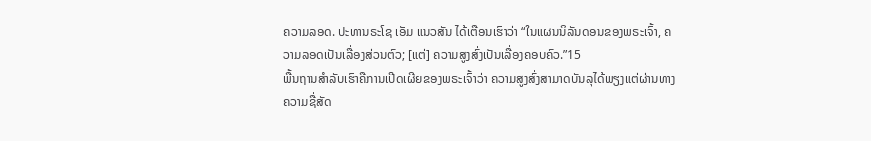ຄວາມລອດ. ປະທານຣະໂຊ ເອັມ ແນວສັນ ໄດ້ເຕືອນເຮົາວ່າ “ໃນແຜນນິລັນດອນຂອງພຣະເຈົ້າ, ຄວາມລອດເປັນເລື່ອງສ່ວນຕົວ; [ແຕ່] ຄວາມສູງສົ່ງເປັນເລື່ອງຄອບຄົວ.”15
ພື້ນຖານສຳລັບເຮົາຄືການເປີດເຜີຍຂອງພຣະເຈົ້າວ່າ ຄວາມສູງສົ່ງສາມາດບັນລຸໄດ້ພຽງແຕ່ຜ່ານທາງຄວາມຊື່ສັດ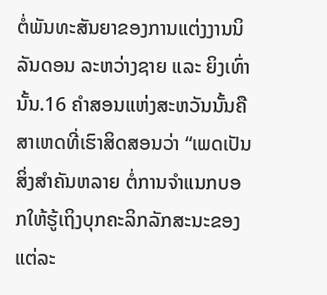ຕໍ່ພັນທະສັນຍາຂອງການແຕ່ງງານນິລັນດອນ ລະຫວ່າງຊາຍ ແລະ ຍິງເທົ່ານັ້ນ.16 ຄຳສອນແຫ່ງສະຫວັນນັ້ນຄືສາເຫດທີ່ເຮົາສິດສອນວ່າ “ເພດເປັນສິ່ງສຳຄັນຫລາຍ ຕໍ່ການຈຳແນກບອກໃຫ້ຮູ້ເຖິງບຸກຄະລິກລັກສະນະຂອງແຕ່ລະ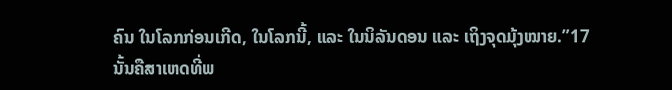ຄົນ ໃນໂລກກ່ອນເກີດ, ໃນໂລກນີ້, ແລະ ໃນນິລັນດອນ ແລະ ເຖິງຈຸດມຸ້ງໝາຍ.”17
ນັ້ນຄືສາເຫດທີ່ພ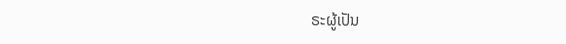ຣະຜູ້ເປັນ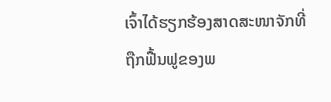ເຈົ້າໄດ້ຮຽກຮ້ອງສາດສະໜາຈັກທີ່ຖືກຟື້ນຟູຂອງພ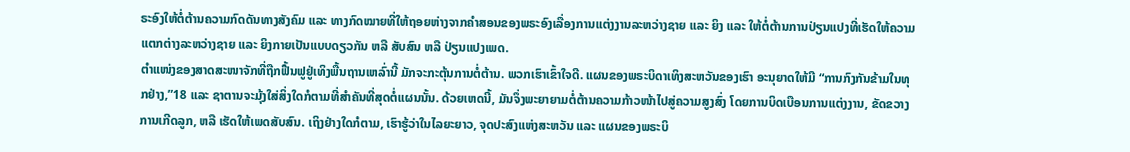ຣະອົງໃຫ້ຕໍ່ຕ້ານຄວາມກົດດັນທາງສັງຄົມ ແລະ ທາງກົດໝາຍທີ່ໃຫ້ຖອຍຫ່າງຈາກຄຳສອນຂອງພຣະອົງເລື່ອງການແຕ່ງງານລະຫວ່າງຊາຍ ແລະ ຍິງ ແລະ ໃຫ້ຕໍ່ຕ້ານການປ່ຽນແປງທີ່ເຮັດໃຫ້ຄວາມແຕກຕ່າງລະຫວ່າງຊາຍ ແລະ ຍິງກາຍເປັນແບບດຽວກັນ ຫລື ສັບສົນ ຫລື ປ່ຽນແປງເພດ.
ຕຳແໜ່ງຂອງສາດສະໜາຈັກທີ່ຖືກຟື້ນຟູຢູ່ເທິງພື້ນຖານເຫລົ່ານີ້ ມັກຈະກະຕຸ້ນການຕໍ່ຕ້ານ. ພວກເຮົາເຂົ້າໃຈດີ. ແຜນຂອງພຣະບິດາເທິງສະຫວັນຂອງເຮົາ ອະນຸຍາດໃຫ້ມີ “ການກົງກັນຂ້າມໃນທຸກຢ່າງ,”18 ແລະ ຊາຕານຈະມຸ້ງໃສ່ສິ່ງໃດກໍຕາມທີ່ສຳຄັນທີ່ສຸດຕໍ່ແຜນນັ້ນ. ດ້ວຍເຫດນີ້, ມັນຈຶ່ງພະຍາຍາມຕໍ່ຕ້ານຄວາມກ້າວໜ້າໄປສູ່ຄວາມສູງສົ່ງ ໂດຍການບິດເບືອນການແຕ່ງງານ, ຂັດຂວາງການເກີດລູກ, ຫລື ເຮັດໃຫ້ເພດສັບສົນ. ເຖິງຢ່າງໃດກໍຕາມ, ເຮົາຮູ້ວ່າໃນໄລຍະຍາວ, ຈຸດປະສົງແຫ່ງສະຫວັນ ແລະ ແຜນຂອງພຣະບິ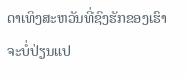ດາເທິງສະຫວັນທີ່ຊົງຮັກຂອງເຮົາ ຈະບໍ່ປ່ຽນແປ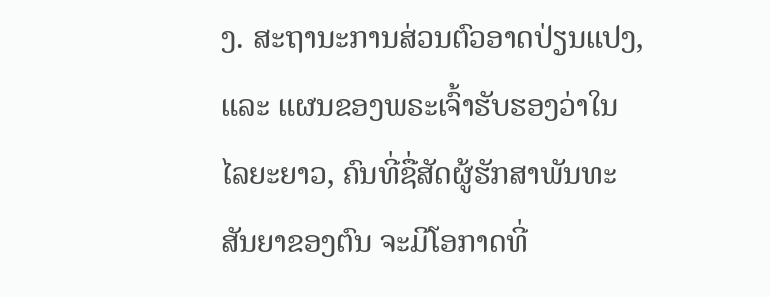ງ. ສະຖານະການສ່ວນຕົວອາດປ່ຽນແປງ, ແລະ ແຜນຂອງພຣະເຈົ້າຮັບຮອງວ່າໃນໄລຍະຍາວ, ຄົນທີ່ຊື່ສັດຜູ້ຮັກສາພັນທະສັນຍາຂອງຕົນ ຈະມີໂອກາດທີ່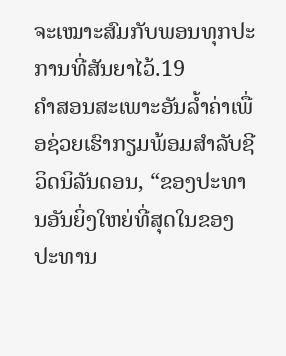ຈະເໝາະສົມກັບພອນທຸກປະການທີ່ສັນຍາໄວ້.19
ຄຳສອນສະເພາະອັນລ້ຳຄ່າເພື່ອຊ່ວຍເຮົາກຽມພ້ອມສຳລັບຊີວິດນິລັນດອນ, “ຂອງປະທານອັນຍິ່ງໃຫຍ່ທີ່ສຸດໃນຂອງປະທານ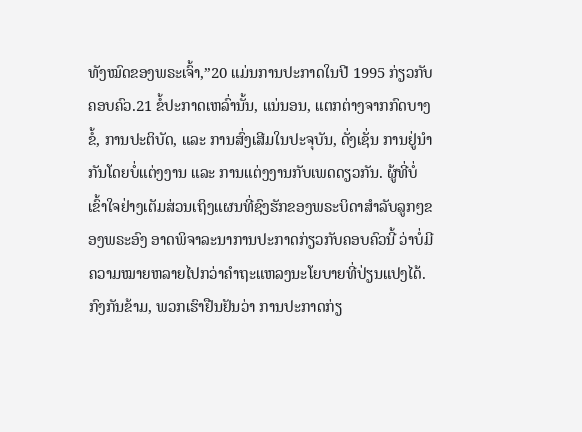ທັງໝົດຂອງພຣະເຈົ້າ,”20 ແມ່ນການປະກາດໃນປີ 1995 ກ່ຽວກັບຄອບຄົວ.21 ຂໍ້ປະກາດເຫລົ່ານັ້ນ, ແນ່ນອນ, ແຕກຕ່າງຈາກກົດບາງຂໍ້, ການປະຕິບັດ, ແລະ ການສົ່ງເສີມໃນປະຈຸບັນ, ດັ່ງເຊັ່ນ ການຢູ່ນຳກັນໂດຍບໍ່ແຕ່ງງານ ແລະ ການແຕ່ງງານກັບເພດດຽວກັນ. ຜູ້ທີ່ບໍ່ເຂົ້າໃຈຢ່າງເຕັມສ່ວນເຖິງແຜນທີ່ຊົງຮັກຂອງພຣະບິດາສຳລັບລູກໆຂອງພຣະອົງ ອາດພິຈາລະນາການປະກາດກ່ຽວກັບຄອບຄົວນີ້ ວ່າບໍ່ມີຄວາມໝາຍຫລາຍໄປກວ່າຄຳຖະແຫລງນະໂຍບາຍທີ່ປ່ຽນແປງໄດ້. ກົງກັນຂ້າມ, ພວກເຮົາຢືນຢັນວ່າ ການປະກາດກ່ຽ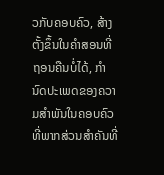ວກັບຄອບຄົວ, ສ້າງຕັ້ງຂຶ້ນໃນຄຳສອນທີ່ຖອນຄືນບໍ່ໄດ້, ກຳນົດປະເພດຂອງຄວາມສຳພັນໃນຄອບຄົວ ທີ່ພາກສ່ວນສຳຄັນທີ່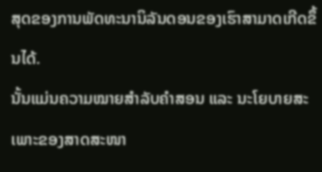ສຸດຂອງການພັດທະນານິລັນດອນຂອງເຮົາສາມາດເກີດຂຶ້ນໄດ້.
ນັ້ນແມ່ນຄວາມໝາຍສຳລັບຄຳສອນ ແລະ ນະໂຍບາຍສະເພາະຂອງສາດສະໜາ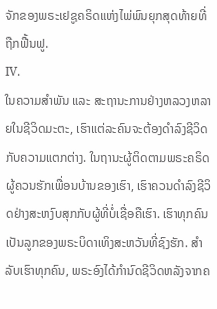ຈັກຂອງພຣະເຢຊູຄຣິດແຫ່ງໄພ່ພົນຍຸກສຸດທ້າຍທີ່ຖືກຟື້ນຟູ.
IV.
ໃນຄວາມສຳພັນ ແລະ ສະຖານະການຢ່າງຫລວງຫລາຍໃນຊີວິດມະຕະ, ເຮົາແຕ່ລະຄົນຈະຕ້ອງດຳລົງຊີວິດກັບຄວາມແຕກຕ່າງ. ໃນຖານະຜູ້ຕິດຕາມພຣະຄຣິດ ຜູ້ຄວນຮັກເພື່ອນບ້ານຂອງເຮົາ, ເຮົາຄວນດຳລົງຊີວິດຢ່າງສະຫງົບສຸກກັບຜູ້ທີ່ບໍ່ເຊື່ອຄືເຮົາ. ເຮົາທຸກຄົນເປັນລູກຂອງພຣະບິດາເທິງສະຫວັນທີ່ຊົງຮັກ. ສຳລັບເຮົາທຸກຄົນ, ພຣະອົງໄດ້ກຳນົດຊີວິດຫລັງຈາກຄ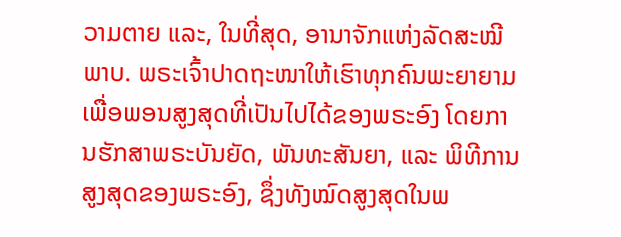ວາມຕາຍ ແລະ, ໃນທີ່ສຸດ, ອານາຈັກແຫ່ງລັດສະໝີພາບ. ພຣະເຈົ້າປາດຖະໜາໃຫ້ເຮົາທຸກຄົນພະຍາຍາມເພື່ອພອນສູງສຸດທີ່ເປັນໄປໄດ້ຂອງພຣະອົງ ໂດຍການຮັກສາພຣະບັນຍັດ, ພັນທະສັນຍາ, ແລະ ພິທີການສູງສຸດຂອງພຣະອົງ, ຊຶ່ງທັງໝົດສູງສຸດໃນພ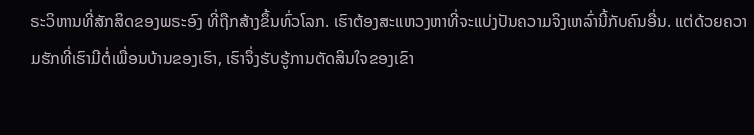ຣະວິຫານທີ່ສັກສິດຂອງພຣະອົງ ທີ່ຖືກສ້າງຂຶ້ນທົ່ວໂລກ. ເຮົາຕ້ອງສະແຫວງຫາທີ່ຈະແບ່ງປັນຄວາມຈິງເຫລົ່ານີ້ກັບຄົນອື່ນ. ແຕ່ດ້ວຍຄວາມຮັກທີ່ເຮົາມີຕໍ່ເພື່ອນບ້ານຂອງເຮົາ, ເຮົາຈຶ່ງຮັບຮູ້ການຕັດສິນໃຈຂອງເຂົາ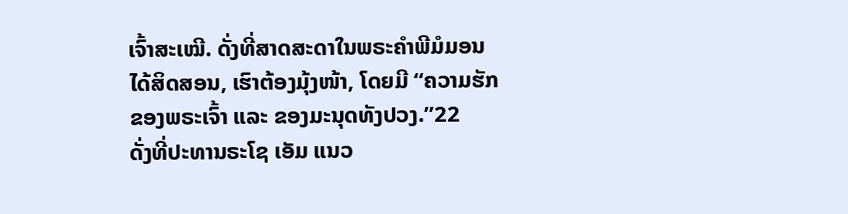ເຈົ້າສະເໝີ. ດັ່ງທີ່ສາດສະດາໃນພຣະຄຳພີມໍມອນໄດ້ສິດສອນ, ເຮົາຕ້ອງມຸ້ງໜ້າ, ໂດຍມີ “ຄວາມຮັກຂອງພຣະເຈົ້າ ແລະ ຂອງມະນຸດທັງປວງ.”22
ດັ່ງທີ່ປະທານຣະໂຊ ເອັມ ແນວ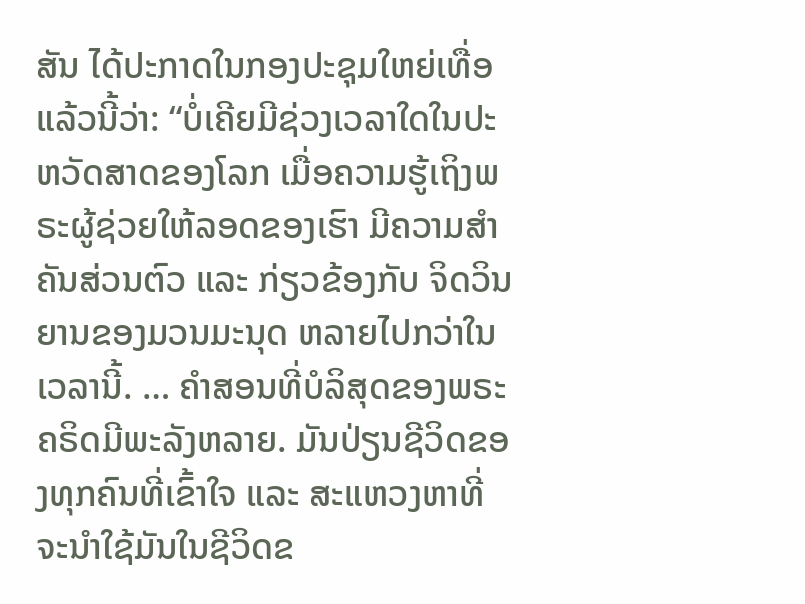ສັນ ໄດ້ປະກາດໃນກອງປະຊຸມໃຫຍ່ເທື່ອແລ້ວນີ້ວ່າ: “ບໍ່ເຄີຍມີຊ່ວງເວລາໃດໃນປະຫວັດສາດຂອງໂລກ ເມື່ອຄວາມຮູ້ເຖິງພຣະຜູ້ຊ່ວຍໃຫ້ລອດຂອງເຮົາ ມີຄວາມສຳຄັນສ່ວນຕົວ ແລະ ກ່ຽວຂ້ອງກັບ ຈິດວິນຍານຂອງມວນມະນຸດ ຫລາຍໄປກວ່າໃນເວລານີ້. … ຄຳສອນທີ່ບໍລິສຸດຂອງພຣະຄຣິດມີພະລັງຫລາຍ. ມັນປ່ຽນຊີວິດຂອງທຸກຄົນທີ່ເຂົ້າໃຈ ແລະ ສະແຫວງຫາທີ່ຈະນຳໃຊ້ມັນໃນຊີວິດຂ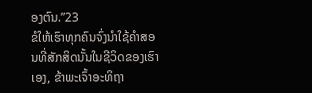ອງຕົນ.”23
ຂໍໃຫ້ເຮົາທຸກຄົນຈົ່ງນຳໃຊ້ຄຳສອນທີ່ສັກສິດນັ້ນໃນຊີວິດຂອງເຮົາເອງ, ຂ້າພະເຈົ້າອະທິຖາ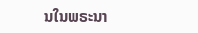ນໃນພຣະນາ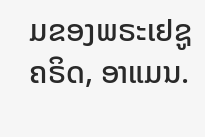ມຂອງພຣະເຢຊູຄຣິດ, ອາແມນ.